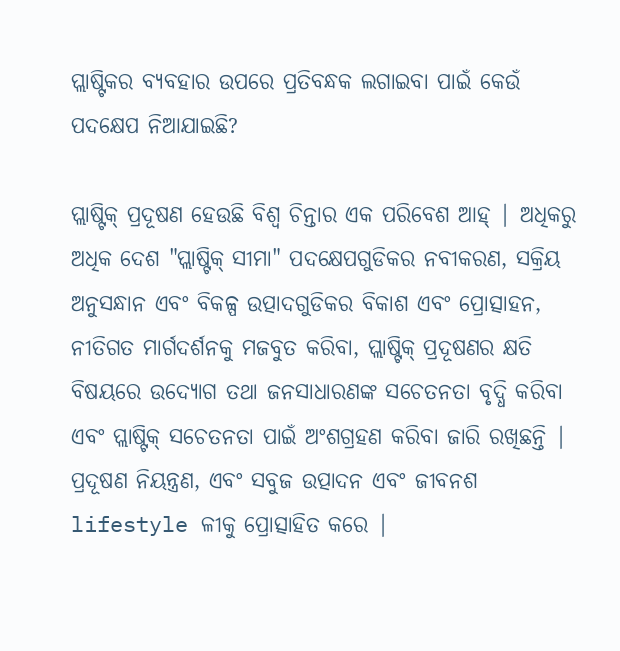ପ୍ଲାଷ୍ଟିକର ବ୍ୟବହାର ଉପରେ ପ୍ରତିବନ୍ଧକ ଲଗାଇବା ପାଇଁ କେଉଁ ପଦକ୍ଷେପ ନିଆଯାଇଛି?

ପ୍ଲାଷ୍ଟିକ୍ ପ୍ରଦୂଷଣ ହେଉଛି ବିଶ୍ୱ ଚିନ୍ତାର ଏକ ପରିବେଶ ଆହ୍ | ଅଧିକରୁ ଅଧିକ ଦେଶ "ପ୍ଲାଷ୍ଟିକ୍ ସୀମା" ପଦକ୍ଷେପଗୁଡିକର ନବୀକରଣ, ସକ୍ରିୟ ଅନୁସନ୍ଧାନ ଏବଂ ବିକଳ୍ପ ଉତ୍ପାଦଗୁଡିକର ବିକାଶ ଏବଂ ପ୍ରୋତ୍ସାହନ, ନୀତିଗତ ମାର୍ଗଦର୍ଶନକୁ ମଜବୁତ କରିବା, ପ୍ଲାଷ୍ଟିକ୍ ପ୍ରଦୂଷଣର କ୍ଷତି ବିଷୟରେ ଉଦ୍ୟୋଗ ତଥା ଜନସାଧାରଣଙ୍କ ସଚେତନତା ବୃଦ୍ଧି କରିବା ଏବଂ ପ୍ଲାଷ୍ଟିକ୍ ସଚେତନତା ପାଇଁ ଅଂଶଗ୍ରହଣ କରିବା ଜାରି ରଖିଛନ୍ତି | ପ୍ରଦୂଷଣ ନିୟନ୍ତ୍ରଣ, ଏବଂ ସବୁଜ ଉତ୍ପାଦନ ଏବଂ ଜୀବନଶ lifestyle ଳୀକୁ ପ୍ରୋତ୍ସାହିତ କରେ |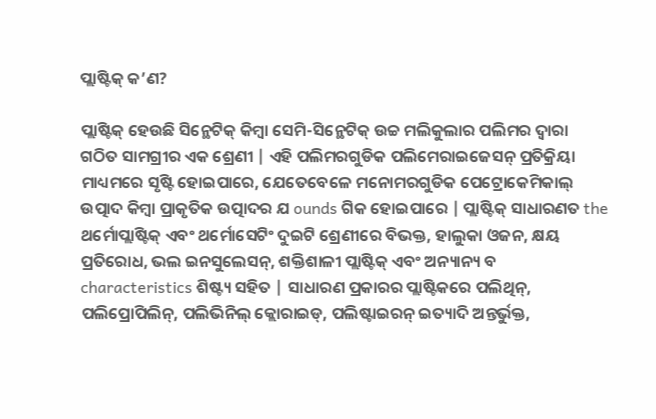ପ୍ଲାଷ୍ଟିକ୍ କ’ଣ?

ପ୍ଲାଷ୍ଟିକ୍ ହେଉଛି ସିନ୍ଥେଟିକ୍ କିମ୍ବା ସେମି-ସିନ୍ଥେଟିକ୍ ଉଚ୍ଚ ମଲିକୁଲାର ପଲିମର ଦ୍ୱାରା ଗଠିତ ସାମଗ୍ରୀର ଏକ ଶ୍ରେଣୀ | ଏହି ପଲିମରଗୁଡିକ ପଲିମେରାଇଜେସନ୍ ପ୍ରତିକ୍ରିୟା ମାଧ୍ୟମରେ ସୃଷ୍ଟି ହୋଇପାରେ, ଯେତେବେଳେ ମନୋମରଗୁଡିକ ପେଟ୍ରୋକେମିକାଲ୍ ଉତ୍ପାଦ କିମ୍ବା ପ୍ରାକୃତିକ ଉତ୍ପାଦର ଯ ounds ଗିକ ହୋଇପାରେ | ପ୍ଲାଷ୍ଟିକ୍ ସାଧାରଣତ the ଥର୍ମୋପ୍ଲାଷ୍ଟିକ୍ ଏବଂ ଥର୍ମୋସେଟିଂ ଦୁଇଟି ଶ୍ରେଣୀରେ ବିଭକ୍ତ, ହାଲୁକା ଓଜନ, କ୍ଷୟ ପ୍ରତିରୋଧ, ଭଲ ଇନସୁଲେସନ୍, ଶକ୍ତିଶାଳୀ ପ୍ଲାଷ୍ଟିକ୍ ଏବଂ ଅନ୍ୟାନ୍ୟ ବ characteristics ଶିଷ୍ଟ୍ୟ ସହିତ | ସାଧାରଣ ପ୍ରକାରର ପ୍ଲାଷ୍ଟିକରେ ପଲିଥିନ୍, ପଲିପ୍ରୋପିଲିନ୍, ପଲିଭିନିଲ୍ କ୍ଲୋରାଇଡ୍, ପଲିଷ୍ଟାଇରନ୍ ଇତ୍ୟାଦି ଅନ୍ତର୍ଭୁକ୍ତ,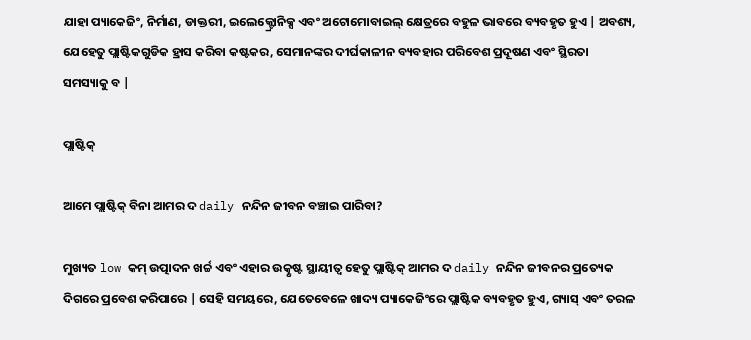ଯାହା ପ୍ୟାକେଜିଂ, ନିର୍ମାଣ, ଡାକ୍ତରୀ, ଇଲେକ୍ଟ୍ରୋନିକ୍ସ ଏବଂ ଅଟୋମୋବାଇଲ୍ କ୍ଷେତ୍ରରେ ବହୁଳ ଭାବରେ ବ୍ୟବହୃତ ହୁଏ | ଅବଶ୍ୟ, ଯେହେତୁ ପ୍ଲାଷ୍ଟିକଗୁଡିକ ହ୍ରାସ କରିବା କଷ୍ଟକର, ସେମାନଙ୍କର ଦୀର୍ଘକାଳୀନ ବ୍ୟବହାର ପରିବେଶ ପ୍ରଦୂଷଣ ଏବଂ ସ୍ଥିରତା ସମସ୍ୟାକୁ ବ |

ପ୍ଲାଷ୍ଟିକ୍

ଆମେ ପ୍ଲାଷ୍ଟିକ୍ ବିନା ଆମର ଦ daily ନନ୍ଦିନ ଜୀବନ ବଞ୍ଚାଇ ପାରିବା?

ମୁଖ୍ୟତ low କମ୍ ଉତ୍ପାଦନ ଖର୍ଚ୍ଚ ଏବଂ ଏହାର ଉତ୍କୃଷ୍ଟ ସ୍ଥାୟୀତ୍ୱ ହେତୁ ପ୍ଲାଷ୍ଟିକ୍ ଆମର ଦ daily ନନ୍ଦିନ ଜୀବନର ପ୍ରତ୍ୟେକ ଦିଗରେ ପ୍ରବେଶ କରିପାରେ | ସେହି ସମୟରେ, ଯେତେବେଳେ ଖାଦ୍ୟ ପ୍ୟାକେଜିଂରେ ପ୍ଲାଷ୍ଟିକ ବ୍ୟବହୃତ ହୁଏ, ଗ୍ୟାସ୍ ଏବଂ ତରଳ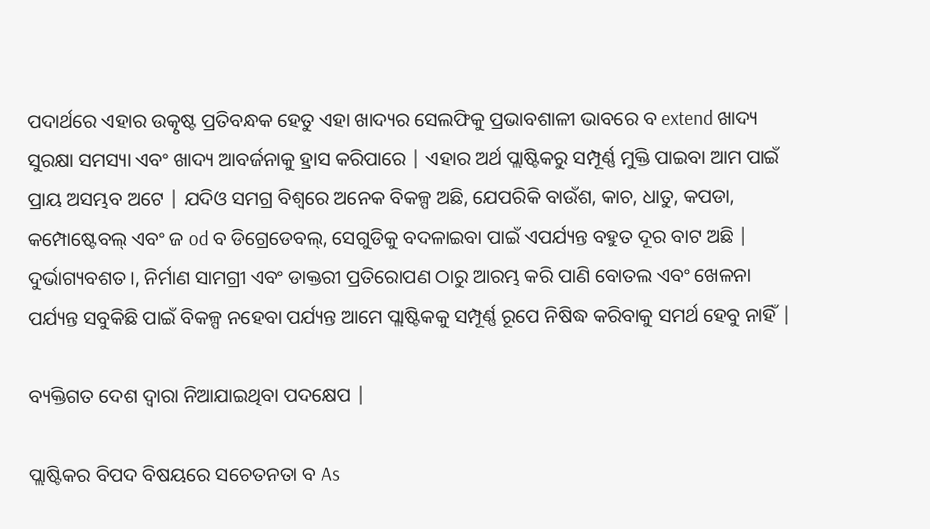ପଦାର୍ଥରେ ଏହାର ଉତ୍କୃଷ୍ଟ ପ୍ରତିବନ୍ଧକ ହେତୁ ଏହା ଖାଦ୍ୟର ସେଲଫିକୁ ପ୍ରଭାବଶାଳୀ ଭାବରେ ବ extend ଖାଦ୍ୟ ସୁରକ୍ଷା ସମସ୍ୟା ଏବଂ ଖାଦ୍ୟ ଆବର୍ଜନାକୁ ହ୍ରାସ କରିପାରେ | ଏହାର ଅର୍ଥ ପ୍ଲାଷ୍ଟିକରୁ ସମ୍ପୂର୍ଣ୍ଣ ମୁକ୍ତି ପାଇବା ଆମ ପାଇଁ ପ୍ରାୟ ଅସମ୍ଭବ ଅଟେ | ଯଦିଓ ସମଗ୍ର ବିଶ୍ୱରେ ଅନେକ ବିକଳ୍ପ ଅଛି, ଯେପରିକି ବାଉଁଶ, କାଚ, ଧାତୁ, କପଡା, କମ୍ପୋଷ୍ଟେବଲ୍ ଏବଂ ଜ od ବ ଡିଗ୍ରେଡେବଲ୍, ସେଗୁଡିକୁ ବଦଳାଇବା ପାଇଁ ଏପର୍ଯ୍ୟନ୍ତ ବହୁତ ଦୂର ବାଟ ଅଛି |
ଦୁର୍ଭାଗ୍ୟବଶତ।, ନିର୍ମାଣ ସାମଗ୍ରୀ ଏବଂ ଡାକ୍ତରୀ ପ୍ରତିରୋପଣ ଠାରୁ ଆରମ୍ଭ କରି ପାଣି ବୋତଲ ଏବଂ ଖେଳନା ପର୍ଯ୍ୟନ୍ତ ସବୁକିଛି ପାଇଁ ବିକଳ୍ପ ନହେବା ପର୍ଯ୍ୟନ୍ତ ଆମେ ପ୍ଲାଷ୍ଟିକକୁ ସମ୍ପୂର୍ଣ୍ଣ ରୂପେ ନିଷିଦ୍ଧ କରିବାକୁ ସମର୍ଥ ହେବୁ ନାହିଁ |

ବ୍ୟକ୍ତିଗତ ଦେଶ ଦ୍ୱାରା ନିଆଯାଇଥିବା ପଦକ୍ଷେପ |

ପ୍ଲାଷ୍ଟିକର ବିପଦ ବିଷୟରେ ସଚେତନତା ବ As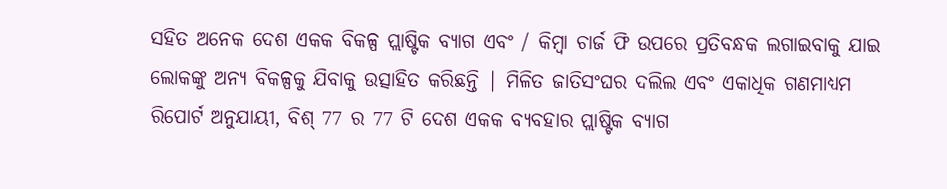ସହିତ ଅନେକ ଦେଶ ଏକକ ବିକଳ୍ପ ପ୍ଲାଷ୍ଟିକ ବ୍ୟାଗ ଏବଂ / କିମ୍ବା ଚାର୍ଜ ଫି ଉପରେ ପ୍ରତିବନ୍ଧକ ଲଗାଇବାକୁ ଯାଇ ଲୋକଙ୍କୁ ଅନ୍ୟ ବିକଳ୍ପକୁ ଯିବାକୁ ଉତ୍ସାହିତ କରିଛନ୍ତି | ମିଳିତ ଜାତିସଂଘର ଦଲିଲ ଏବଂ ଏକାଧିକ ଗଣମାଧ୍ୟମ ରିପୋର୍ଟ ଅନୁଯାୟୀ, ବିଶ୍ 77 ର 77 ଟି ଦେଶ ଏକକ ବ୍ୟବହାର ପ୍ଲାଷ୍ଟିକ ବ୍ୟାଗ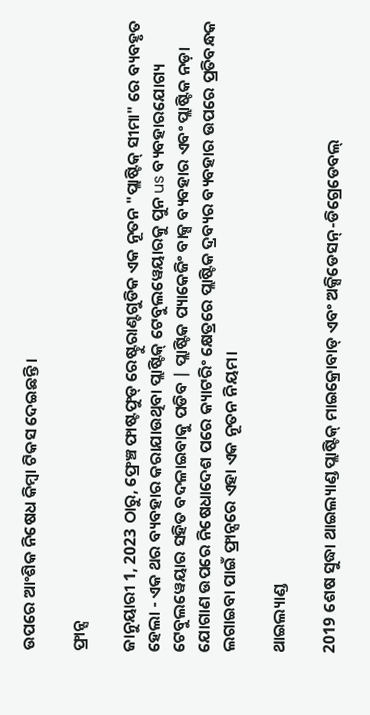ଉପରେ ଆଂଶିକ ନିଷେଧ କିମ୍ବା ଟିକସ ଦେଇଛନ୍ତି।

ଫ୍ରାନ୍ସ

ଜାନୁୟାରୀ 1, 2023 ଠାରୁ, ଫ୍ରେଞ୍ଚ ଫାଷ୍ଟଫୁଡ୍ ରେଷ୍ଟୁରାଣ୍ଟଗୁଡିକ ଏକ ନୂତନ "ପ୍ଲାଷ୍ଟିକ୍ ସୀମା" ରେ ବ୍ୟବହୃତ ହେଲା - ଏକ ଥର ବ୍ୟବହାର କରାଯାଉଥିବା ପ୍ଲାଷ୍ଟିକ୍ ଟେବୁଲୱେୟାରକୁ ପୁନ us ବ୍ୟବହାରଯୋଗ୍ୟ ଟେବୁଲୱେୟାର ସହିତ ବଦଳାଇବାକୁ ପଡିବ | ପ୍ଲାଷ୍ଟିକ ପ୍ୟାକେଜିଂ ବାକ୍ସ ବ୍ୟବହାର ଏବଂ ପ୍ଲାଷ୍ଟିକ ନଡ଼ା ଯୋଗାଣ ଉପରେ ନିଷେଧାଦେଶ ପରେ କ୍ୟାଟରିଂ କ୍ଷେତ୍ରରେ ପ୍ଲାଷ୍ଟିକ ଦ୍ରବ୍ୟର ବ୍ୟବହାର ଉପରେ ପ୍ରତିବନ୍ଧକ ଲଗାଇବା ପାଇଁ ଫ୍ରାନ୍ସରେ ଏହା ଏକ ନୂତନ ନିୟମ।

ଥାଇଲ୍ୟାଣ୍ଡ

2019 ଶେଷ ସୁଦ୍ଧା ଥାଇଲ୍ୟାଣ୍ଡ ପ୍ଲାଷ୍ଟିକ୍ ମାଇକ୍ରୋବାଡ୍ ଏବଂ ଅକ୍ସିଡେସନ୍-ଡିଗ୍ରେଡେବଲ୍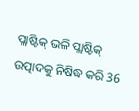ପ୍ଲାଷ୍ଟିକ୍ ଭଳି ପ୍ଲାଷ୍ଟିକ୍ ଉତ୍ପାଦକୁ ନିଷିଦ୍ଧ କରି 36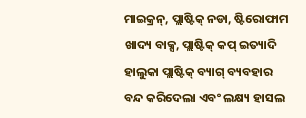ମାଇକ୍ରନ୍, ପ୍ଲାଷ୍ଟିକ୍ ନଡା, ଷ୍ଟିରୋଫାମ ଖାଦ୍ୟ ବାକ୍ସ, ପ୍ଲାଷ୍ଟିକ୍ କପ୍ ଇତ୍ୟାଦି ହାଲୁକା ପ୍ଲାଷ୍ଟିକ୍ ବ୍ୟାଗ୍ ବ୍ୟବହାର ବନ୍ଦ କରିଦେଲା ଏବଂ ଲକ୍ଷ୍ୟ ହାସଲ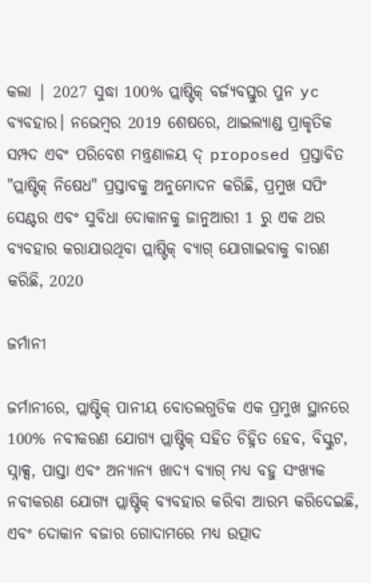କଲା | 2027 ସୁଦ୍ଧା 100% ପ୍ଲାଷ୍ଟିକ୍ ବର୍ଜ୍ୟବସ୍ତୁର ପୁନ yc ବ୍ୟବହାର। ନଭେମ୍ବର 2019 ଶେଷରେ, ଥାଇଲ୍ୟାଣ୍ଡ ପ୍ରାକୃତିକ ସମ୍ପଦ ଏବଂ ପରିବେଶ ମନ୍ତ୍ରଣାଳୟ ଦ୍ proposed ପ୍ରସ୍ତାବିତ "ପ୍ଲାଷ୍ଟିକ୍ ନିଷେଧ" ପ୍ରସ୍ତାବକୁ ଅନୁମୋଦନ କରିଛି, ପ୍ରମୁଖ ସପିଂ ସେଣ୍ଟର ଏବଂ ସୁବିଧା ଦୋକାନକୁ ଜାନୁଆରୀ 1 ରୁ ଏକ ଥର ବ୍ୟବହାର କରାଯାଉଥିବା ପ୍ଲାଷ୍ଟିକ୍ ବ୍ୟାଗ୍ ଯୋଗାଇବାକୁ ବାରଣ କରିଛି, 2020

ଜର୍ମାନୀ

ଜର୍ମାନୀରେ, ପ୍ଲାଷ୍ଟିକ୍ ପାନୀୟ ବୋତଲଗୁଡିକ ଏକ ପ୍ରମୁଖ ସ୍ଥାନରେ 100% ନବୀକରଣ ଯୋଗ୍ୟ ପ୍ଲାଷ୍ଟିକ୍ ସହିତ ଚିହ୍ନିତ ହେବ, ବିସ୍କୁଟ, ସ୍ନାକ୍ସ, ପାସ୍ତା ଏବଂ ଅନ୍ୟାନ୍ୟ ଖାଦ୍ୟ ବ୍ୟାଗ୍ ମଧ୍ୟ ବହୁ ସଂଖ୍ୟକ ନବୀକରଣ ଯୋଗ୍ୟ ପ୍ଲାଷ୍ଟିକ୍ ବ୍ୟବହାର କରିବା ଆରମ୍ଭ କରିଦେଇଛି, ଏବଂ ଦୋକାନ ବଜାର ଗୋଦାମରେ ମଧ୍ୟ ଉତ୍ପାଦ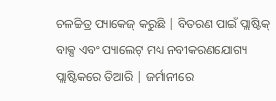ଚଳଚ୍ଚିତ୍ର ପ୍ୟାକେଜ୍ କରୁଛି | ବିତରଣ ପାଇଁ ପ୍ଲାଷ୍ଟିକ୍ ବାକ୍ସ ଏବଂ ପ୍ୟାଲେଟ୍ ମଧ୍ୟ ନବୀକରଣଯୋଗ୍ୟ ପ୍ଲାଷ୍ଟିକରେ ତିଆରି | ଜର୍ମାନୀରେ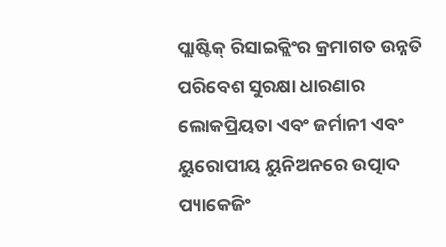ପ୍ଲାଷ୍ଟିକ୍ ରିସାଇକ୍ଲିଂର କ୍ରମାଗତ ଉନ୍ନତି ପରିବେଶ ସୁରକ୍ଷା ଧାରଣାର ଲୋକପ୍ରିୟତା ଏବଂ ଜର୍ମାନୀ ଏବଂ ୟୁରୋପୀୟ ୟୁନିଅନରେ ଉତ୍ପାଦ ପ୍ୟାକେଜିଂ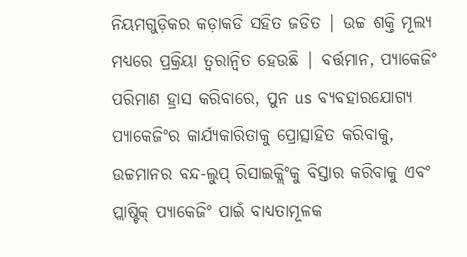ନିୟମଗୁଡ଼ିକର କଡ଼ାକଡି ସହିତ ଜଡିତ | ଉଚ୍ଚ ଶକ୍ତି ମୂଲ୍ୟ ମଧ୍ୟରେ ପ୍ରକ୍ରିୟା ତ୍ୱରାନ୍ୱିତ ହେଉଛି | ବର୍ତ୍ତମାନ, ପ୍ୟାକେଜିଂ ପରିମାଣ ହ୍ରାସ କରିବାରେ, ପୁନ us ବ୍ୟବହାରଯୋଗ୍ୟ ପ୍ୟାକେଜିଂର କାର୍ଯ୍ୟକାରିତାକୁ ପ୍ରୋତ୍ସାହିତ କରିବାକୁ, ଉଚ୍ଚମାନର ବନ୍ଦ-ଲୁପ୍ ରିସାଇକ୍ଲିଂକୁ ବିସ୍ତାର କରିବାକୁ ଏବଂ ପ୍ଲାଷ୍ଟିକ୍ ପ୍ୟାକେଜିଂ ପାଇଁ ବାଧ୍ୟତାମୂଳକ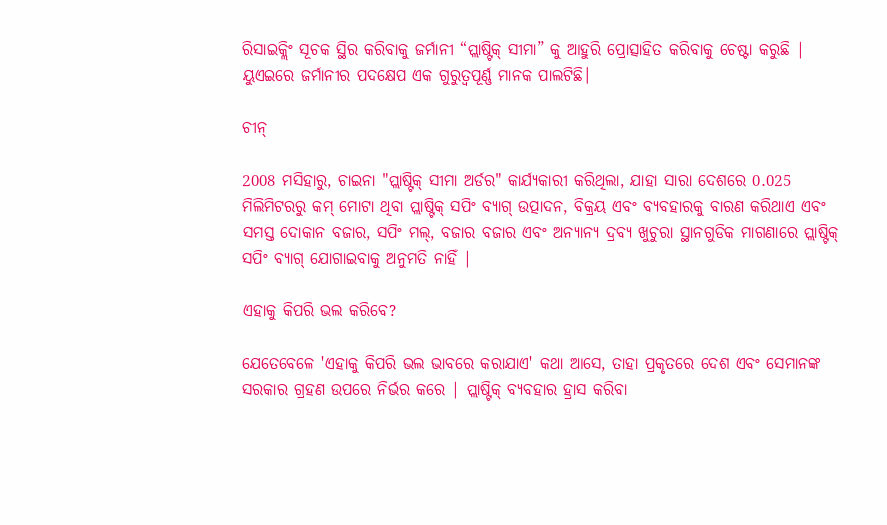ରିସାଇକ୍ଲିଂ ସୂଚକ ସ୍ଥିର କରିବାକୁ ଜର୍ମାନୀ “ପ୍ଲାଷ୍ଟିକ୍ ସୀମା” କୁ ଆହୁରି ପ୍ରୋତ୍ସାହିତ କରିବାକୁ ଚେଷ୍ଟା କରୁଛି | ୟୁଏଇରେ ଜର୍ମାନୀର ପଦକ୍ଷେପ ଏକ ଗୁରୁତ୍ୱପୂର୍ଣ୍ଣ ମାନକ ପାଲଟିଛି।

ଚୀନ୍

2008 ମସିହାରୁ, ଚାଇନା "ପ୍ଲାଷ୍ଟିକ୍ ସୀମା ଅର୍ଡର" କାର୍ଯ୍ୟକାରୀ କରିଥିଲା, ଯାହା ସାରା ଦେଶରେ 0.025 ମିଲିମିଟରରୁ କମ୍ ମୋଟା ଥିବା ପ୍ଲାଷ୍ଟିକ୍ ସପିଂ ବ୍ୟାଗ୍ ଉତ୍ପାଦନ, ବିକ୍ରୟ ଏବଂ ବ୍ୟବହାରକୁ ବାରଣ କରିଥାଏ ଏବଂ ସମସ୍ତ ଦୋକାନ ବଜାର, ସପିଂ ମଲ୍, ବଜାର ବଜାର ଏବଂ ଅନ୍ୟାନ୍ୟ ଦ୍ରବ୍ୟ ଖୁଚୁରା ସ୍ଥାନଗୁଡିକ ମାଗଣାରେ ପ୍ଲାଷ୍ଟିକ୍ ସପିଂ ବ୍ୟାଗ୍ ଯୋଗାଇବାକୁ ଅନୁମତି ନାହିଁ |

ଏହାକୁ କିପରି ଭଲ କରିବେ?

ଯେତେବେଳେ 'ଏହାକୁ କିପରି ଭଲ ଭାବରେ କରାଯାଏ' କଥା ଆସେ, ତାହା ପ୍ରକୃତରେ ଦେଶ ଏବଂ ସେମାନଙ୍କ ସରକାର ଗ୍ରହଣ ଉପରେ ନିର୍ଭର କରେ | ପ୍ଲାଷ୍ଟିକ୍ ବ୍ୟବହାର ହ୍ରାସ କରିବା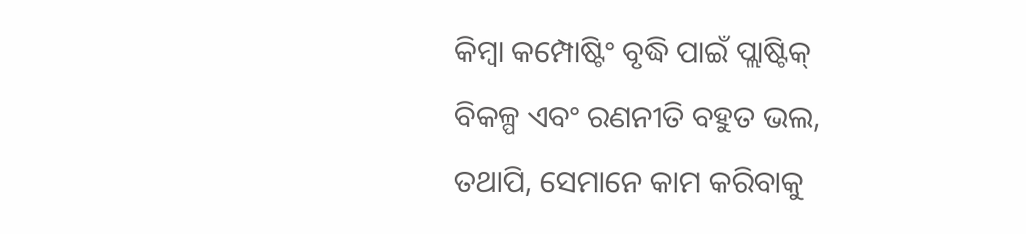କିମ୍ବା କମ୍ପୋଷ୍ଟିଂ ବୃଦ୍ଧି ପାଇଁ ପ୍ଲାଷ୍ଟିକ୍ ବିକଳ୍ପ ଏବଂ ରଣନୀତି ବହୁତ ଭଲ, ତଥାପି, ସେମାନେ କାମ କରିବାକୁ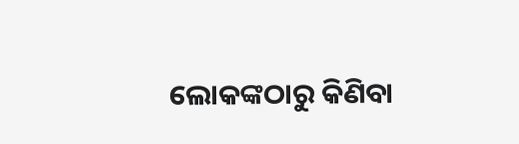ଲୋକଙ୍କଠାରୁ କିଣିବା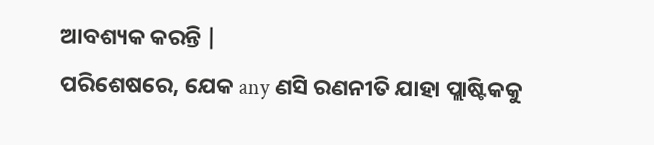ଆବଶ୍ୟକ କରନ୍ତି |
ପରିଶେଷରେ, ଯେକ any ଣସି ରଣନୀତି ଯାହା ପ୍ଲାଷ୍ଟିକକୁ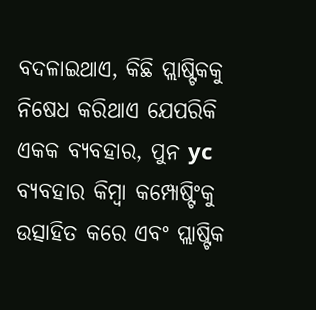ବଦଳାଇଥାଏ, କିଛି ପ୍ଲାଷ୍ଟିକକୁ ନିଷେଧ କରିଥାଏ ଯେପରିକି ଏକକ ବ୍ୟବହାର, ପୁନ yc ବ୍ୟବହାର କିମ୍ବା କମ୍ପୋଷ୍ଟିଂକୁ ଉତ୍ସାହିତ କରେ ଏବଂ ପ୍ଲାଷ୍ଟିକ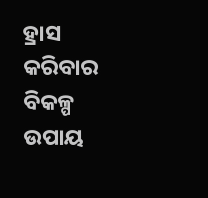ହ୍ରାସ କରିବାର ବିକଳ୍ପ ଉପାୟ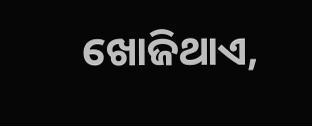ଖୋଜିଥାଏ,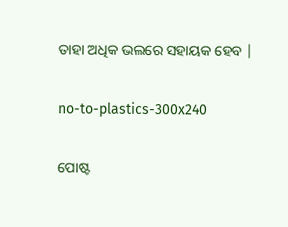ତାହା ଅଧିକ ଭଲରେ ସହାୟକ ହେବ |

no-to-plastics-300x240

ପୋଷ୍ଟ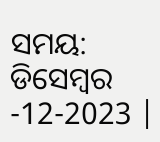ସମୟ: ଡିସେମ୍ବର -12-2023 |